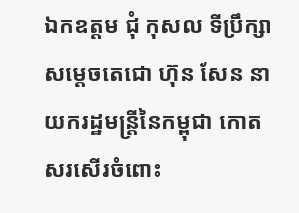ឯកឧត្តម ជុំ កុសល ទីប្រឹក្សាសម្តេចតេជោ ហ៊ុន សែន នាយករដ្ឋមន្ត្រីនៃកម្ពុជា កោតសរសើរចំពោះ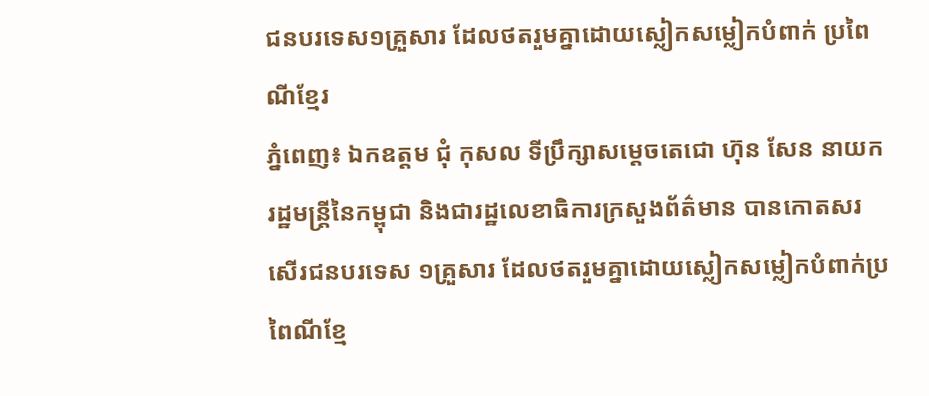ជនបរទេស១គ្រួសារ ដែលថតរួមគ្នាដោយស្លៀកសម្លៀកបំពាក់ ប្រពៃណីខ្មែរ
ភ្នំពេញ៖ ឯកឧត្តម ជុំ កុសល ទីប្រឹក្សាសម្តេចតេជោ ហ៊ុន សែន នាយករដ្ឋមន្ត្រីនៃកម្ពុជា និងជារដ្ឋលេខាធិការក្រសួងព័ត៌មាន បានកោតសរសើរជនបរទេស ១គ្រួសារ ដែលថតរួមគ្នាដោយស្លៀកសម្លៀកបំពាក់ប្រពៃណីខ្មែ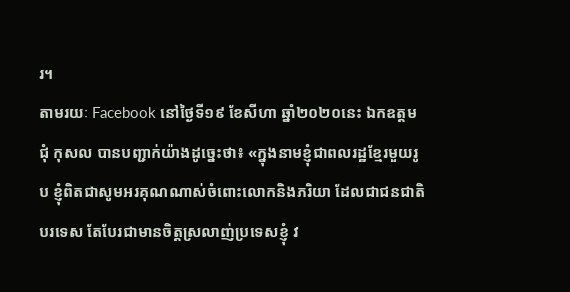រ។
តាមរយៈ Facebook នៅថ្ងៃទី១៩ ខែសីហា ឆ្នាំ២០២០នេះ ឯកឧត្តម ជុំ កុសល បានបញ្ជាក់យ៉ាងដូច្នេះថា៖ «ក្នុងនាមខ្ញុំជាពលរដ្ឋខ្មែរមួយរូប ខ្ញុំពិតជាសូមអរគុណណាស់ចំពោះលោកនិងភរិយា ដែលជាជនជាតិបរទេស តែបែរជាមានចិត្តស្រលាញ់ប្រទេសខ្ញុំ វ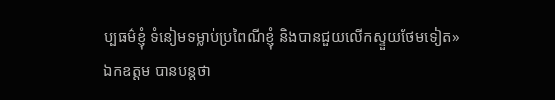ប្បធម៌ខ្ញុំ ទំនៀមទម្លាប់ប្រពៃណីខ្ញុំ និងបានជួយលើកស្ទួយថែមទៀត»
ឯកឧត្តម បានបន្តថា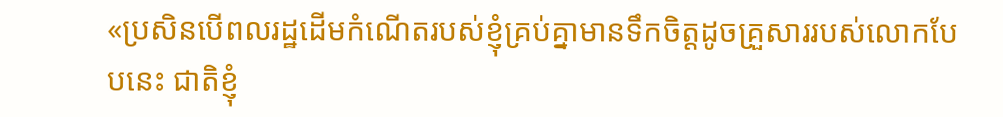«ប្រសិនបើពលរដ្ឋដើមកំណើតរបស់ខ្ញុំគ្រប់គ្នាមានទឹកចិត្តដូចគ្រួសាររបស់លោកបែបនេះ ជាតិខ្ញុំ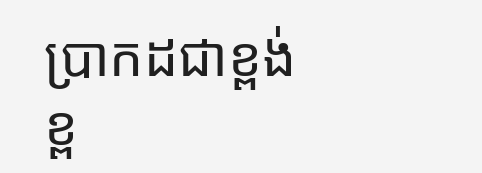ប្រាកដជាខ្ពង់ខ្ព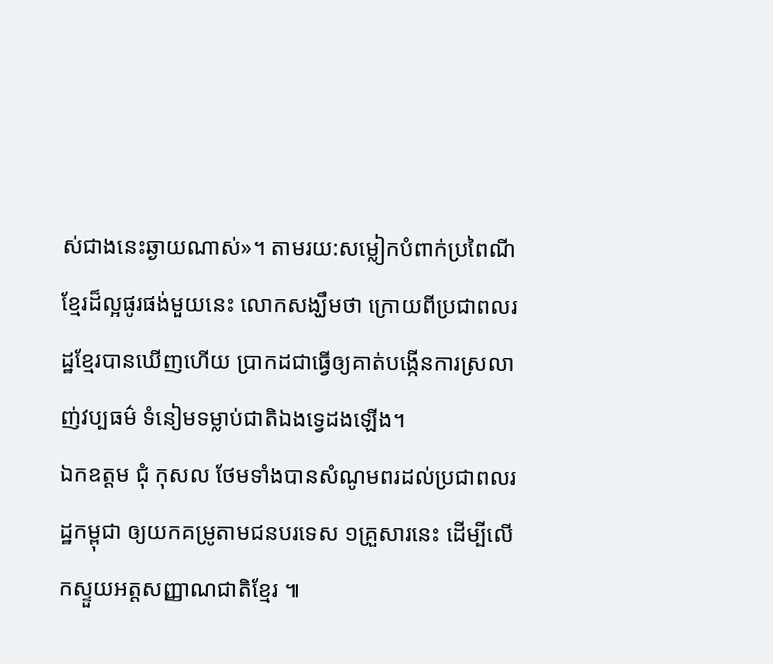ស់ជាងនេះឆ្ងាយណាស់»។ តាមរយ:សម្លៀកបំពាក់ប្រពៃណីខ្មែរដ៏ល្អផូរផង់មួយនេះ លោកសង្ឃឹមថា ក្រោយពីប្រជាពលរដ្ឋខ្មែរបានឃើញហើយ ប្រាកដជាធ្វើឲ្យគាត់បង្កើនការស្រលាញ់វប្បធម៌ ទំនៀមទម្លាប់ជាតិឯងទ្វេដងឡើង។
ឯកឧត្តម ជុំ កុសល ថែមទាំងបានសំណូមពរដល់ប្រជាពលរដ្ឋកម្ពុជា ឲ្យយកគម្រូតាមជនបរទេស ១គ្រួសារនេះ ដើម្បីលើកស្ទួយអត្តសញ្ញាណជាតិខ្មែរ ៕